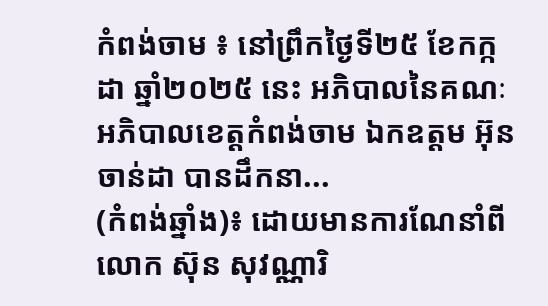កំពង់ចាម ៖ នៅព្រឹកថ្ងៃទី២៥ ខែកក្កដា ឆ្នាំ២០២៥ នេះ អភិបាលនៃគណៈអភិបាលខេត្តកំពង់ចាម ឯកឧត្តម អ៊ុន ចាន់ដា បានដឹកនា...
(កំពង់ឆ្នាំង)៖ ដោយមានការណែនាំពីលោក ស៊ុន សុវណ្ណារិ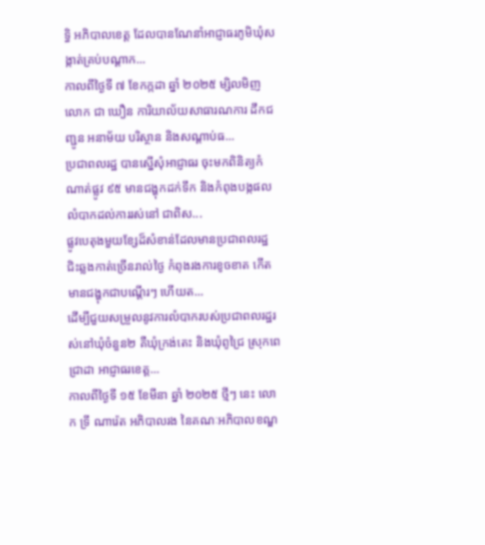ទ្ធិ អភិបាលខេត្ត ដែលបានណែនាំអាជ្ញាធរភូមិឃុំសង្កាត់គ្រប់បណ្ដាក...
កាលពីថ្ងៃទី ៧ ខែកក្កដា ឆ្នាំ ២០២៥ ម្សិលមិញ លោក ជា ឃឿន ការិយាល័យសាធារណការ ដឹកជញ្ជូន អនាម័យ បរិស្ថាន និងសណ្ដាប់ធ...
ប្រជាពលរដ្ឋ បានស្នើសុំអាជ្ញាធរ ចុះមកពិនិត្យកំណាត់ផ្លូវ ៩៥ មានជង្ហុកដក់ទឹក និងកំពុងបង្កផលលំបាកដល់ការរស់នៅ ជាពិស...
ផ្លូវបេតុងមួយខ្សែដ៏សំខាន់ដែលមានប្រជាពលរដ្ឋជិះឆ្លងកាត់ច្រើនរាល់ថ្ងៃ កំពុងរងការខូចខាត កើតមានជង្ហុកជាបណ្ដើរៗ ហើយត...
ដើម្បីជួយសម្រួលនូវការលំបាករបស់ប្រជាពលរដ្ឋរស់នៅឃុំចំនួន២ គឺឃុំក្រង់តេះ និងឃុំពូជ្រៃ ស្រុកពេជ្រាដា អាជ្ញាធរខេត្ត...
កាលពីថ្ងៃទី ១៥ ខែមីនា ឆ្នាំ ២០២៥ ថ្មីៗ នេះ លោក ទ្រី ណារ៉េត អភិបាលរង នៃគណៈអភិបាលខណ្ឌ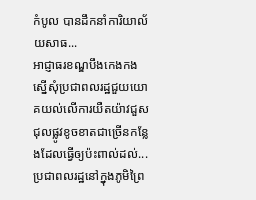កំបូល បានដឹកនាំការិយាល័យសាធ...
អាជ្ញាធរខណ្ឌបឹងកេងកង ស្នើសុំប្រជាពលរដ្ឋជួយយោគយល់លើការយឺតយ៉ាវជួសជុលផ្លូវខូចខាតជាច្រើនកន្លែងដែលធ្វើឲ្យប៉ះពាល់ដល់...
ប្រជាពលរដ្ឋនៅក្នុងភូមិព្រៃ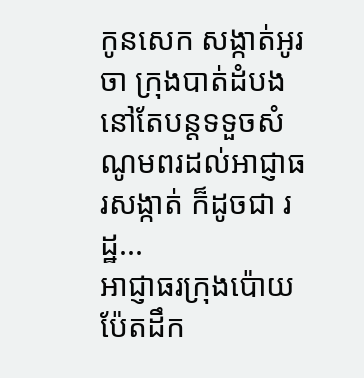កូនសេក សង្កាត់អូរចា ក្រុងបាត់ដំបង នៅតែបន្តទទួចសំណូមពរដល់អាជ្ញាធរសង្កាត់ ក៏ដូចជា រដ្ឋ...
អាជ្ញាធរក្រុងប៉ោយប៉ែតដឹក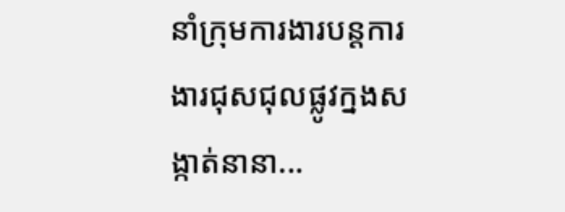នាំក្រុមការងារបន្តការងារជុសជុលផ្លូវក្នងសង្កាត់នានា...